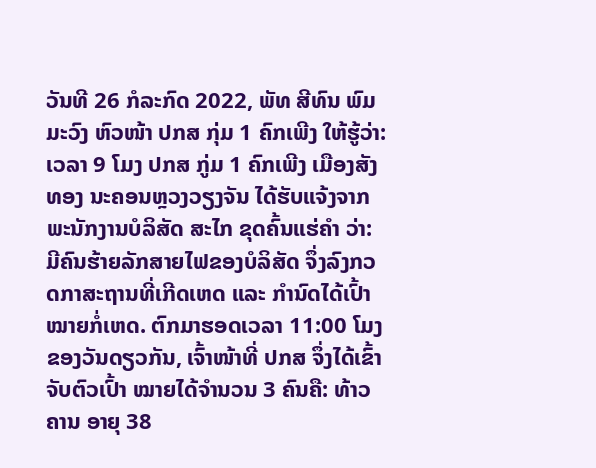ວັນທີ 26 ກໍລະກົດ 2022, ພັທ ສີທົນ ພົມມະວົງ ຫົວໜ້າ ປກສ ກຸ່ມ 1 ຄົກເພີງ ໃຫ້ຮູ້ວ່າ: ເວລາ 9 ໂມງ ປກສ ກູ່ມ 1 ຄົກເພີງ ເມືອງສັງທອງ ນະຄອນຫຼວງວຽງຈັນ ໄດ້ຮັບແຈ້ງຈາກ ພະນັກງານບໍລິສັດ ສະໄກ ຂຸດຄົ້ນແຮ່ຄຳ ວ່າ: ມີຄົນຮ້າຍລັກສາຍໄຟຂອງບໍລິສັດ ຈຶ່ງລົງກວດກາສະຖານທີ່ເກີດເຫດ ແລະ ກຳນົດໄດ້ເປົ້າໝາຍກໍ່ເຫດ. ຕົກມາຮອດເວລາ 11:00 ໂມງ ຂອງວັນດຽວກັນ, ເຈົ້າໜ້າທີ່ ປກສ ຈຶ່ງໄດ້ເຂົ້າຈັບຕົວເປົ້າ ໝາຍໄດ້ຈຳນວນ 3 ຄົນຄື: ທ້າວ ຄານ ອາຍຸ 38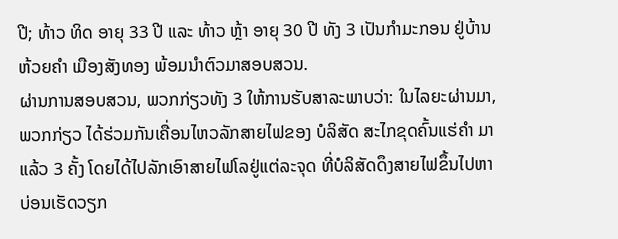ປີ; ທ້າວ ທິດ ອາຍຸ 33 ປີ ແລະ ທ້າວ ຫຼ້າ ອາຍຸ 30 ປີ ທັງ 3 ເປັນກຳມະກອນ ຢູ່ບ້ານຫ້ວຍຄຳ ເມືອງສັງທອງ ພ້ອມນຳຕົວມາສອບສວນ.
ຜ່ານການສອບສວນ, ພວກກ່ຽວທັງ 3 ໃຫ້ການຮັບສາລະພາບວ່າ: ໃນໄລຍະຜ່ານມາ, ພວກກ່ຽວ ໄດ້ຮ່ວມກັນເຄື່ອນໄຫວລັກສາຍໄຟຂອງ ບໍລິສັດ ສະໄກຂຸດຄົ້ນແຮ່ຄຳ ມາແລ້ວ 3 ຄັ້ງ ໂດຍໄດ້ໄປລັກເອົາສາຍໄຟໂລຢູ່ແຕ່ລະຈຸດ ທີ່ບໍລິສັດດຶງສາຍໄຟຂຶ້ນໄປຫາບ່ອນເຮັດວຽກ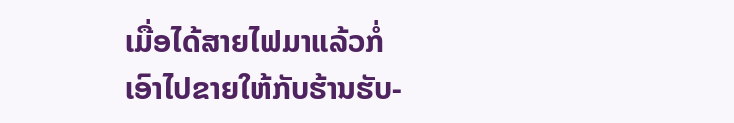ເມື່ອໄດ້ສາຍໄຟມາແລ້ວກໍ່ເອົາໄປຂາຍໃຫ້ກັບຮ້ານຮັບ-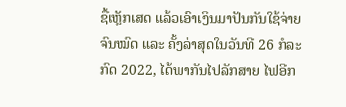ຊື້ເຫຼັກເສດ ແລ້ວເອົາເງິນມາປັນກັນໃຊ້ຈ່າຍຈົນໝົດ ແລະ ຄັ້ງລ່າສຸດໃນວັນທີ 26 ກໍລະກົດ 2022, ໄດ້ພາກັນໄປລັກສາຍ ໄຟອີກ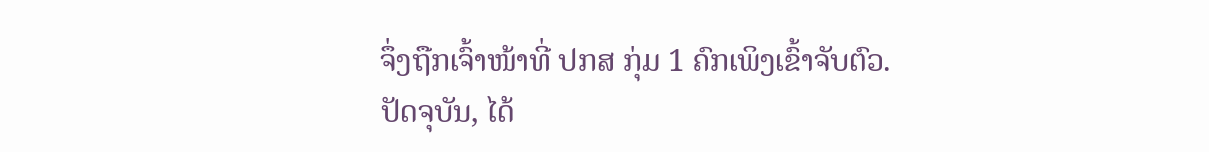ຈຶ່ງຖືກເຈົ້າໜ້າທີ່ ປກສ ກຸ່ມ 1 ຄົກເພິງເຂົ້າຈັບຕົວ.
ປັດຈຸບັນ, ໄດ້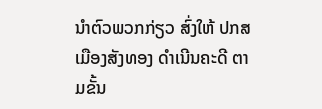ນໍາຕົວພວກກ່ຽວ ສົ່ງໃຫ້ ປກສ ເມືອງສັງທອງ ດໍາເນີນຄະດີ ຕາມຂັ້ນ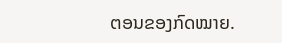ຕອນຂອງກົດໝາຍ.